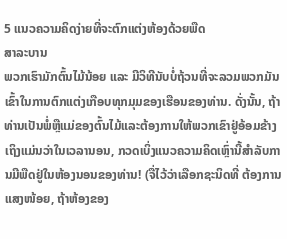5 ແນວຄວາມຄິດງ່າຍທີ່ຈະຕົກແຕ່ງຫ້ອງດ້ວຍພືດ
ສາລະບານ
ພວກເຮົາມັກຕົ້ນໄມ້ນ້ອຍ ແລະ ມີວິທີນັບບໍ່ຖ້ວນທີ່ຈະລວມພວກມັນເຂົ້າໃນການຕົກແຕ່ງເກືອບທຸກມຸມຂອງເຮືອນຂອງທ່ານ. ດັ່ງນັ້ນ, ຖ້າທ່ານເປັນພໍ່ຫຼືແມ່ຂອງຕົ້ນໄມ້ແລະຕ້ອງການໃຫ້ພວກເຂົາຢູ່ອ້ອມຂ້າງເຖິງແມ່ນວ່າໃນເວລານອນ, ກວດເບິ່ງແນວຄວາມຄິດເຫຼົ່ານີ້ສໍາລັບການມີພືດຢູ່ໃນຫ້ອງນອນຂອງທ່ານ! (ຈື່ໄວ້ວ່າເລືອກຊະນິດທີ່ ຕ້ອງການແສງໜ້ອຍ, ຖ້າຫ້ອງຂອງ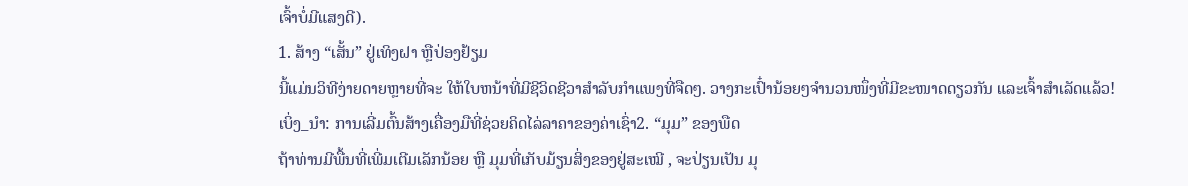ເຈົ້າບໍ່ມີແສງດີ).
1. ສ້າງ “ເສັ້ນ” ຢູ່ເທິງຝາ ຫຼືປ່ອງຢ້ຽມ
ນີ້ແມ່ນວິທີງ່າຍດາຍຫຼາຍທີ່ຈະ ໃຫ້ໃບຫນ້າທີ່ມີຊີວິດຊີວາສໍາລັບກໍາແພງທີ່ຈືດໆ. ວາງກະເປົ໋ານ້ອຍໆຈຳນວນໜຶ່ງທີ່ມີຂະໜາດດຽວກັນ ແລະເຈົ້າສຳເລັດແລ້ວ!
ເບິ່ງ_ນຳ: ການເລີ່ມຕົ້ນສ້າງເຄື່ອງມືທີ່ຊ່ວຍຄິດໄລ່ລາຄາຂອງຄ່າເຊົ່າ2. “ມຸມ” ຂອງພືດ
ຖ້າທ່ານມີພື້ນທີ່ເພີ່ມເຕີມເລັກນ້ອຍ ຫຼື ມຸມທີ່ເກັບມ້ຽນສິ່ງຂອງຢູ່ສະເໝີ , ຈະປ່ຽນເປັນ ມຸ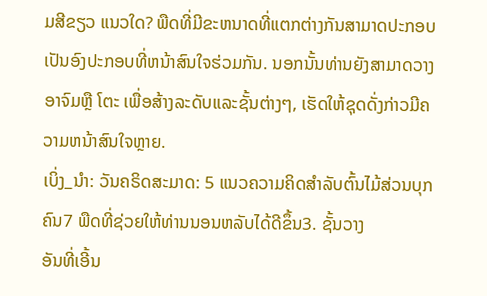ມສີຂຽວ ແນວໃດ? ພືດທີ່ມີຂະຫນາດທີ່ແຕກຕ່າງກັນສາມາດປະກອບເປັນອົງປະກອບທີ່ຫນ້າສົນໃຈຮ່ວມກັນ. ນອກນັ້ນທ່ານຍັງສາມາດວາງອາຈົມຫຼື ໂຕະ ເພື່ອສ້າງລະດັບແລະຊັ້ນຕ່າງໆ, ເຮັດໃຫ້ຊຸດດັ່ງກ່າວມີຄວາມຫນ້າສົນໃຈຫຼາຍ.
ເບິ່ງ_ນຳ: ວັນຄຣິດສະມາດ: 5 ແນວຄວາມຄິດສໍາລັບຕົ້ນໄມ້ສ່ວນບຸກຄົນ7 ພືດທີ່ຊ່ວຍໃຫ້ທ່ານນອນຫລັບໄດ້ດີຂຶ້ນ3. ຊັ້ນວາງ
ອັນທີ່ເອີ້ນ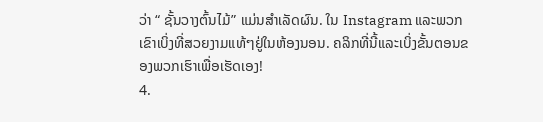ວ່າ “ ຊັ້ນວາງຕົ້ນໄມ້” ແມ່ນສຳເລັດຜົນ. ໃນ Instagram ແລະພວກເຂົາເບິ່ງທີ່ສວຍງາມແທ້ໆຢູ່ໃນຫ້ອງນອນ. ຄລິກທີ່ນີ້ແລະເບິ່ງຂັ້ນຕອນຂອງພວກເຮົາເພື່ອເຮັດເອງ!
4.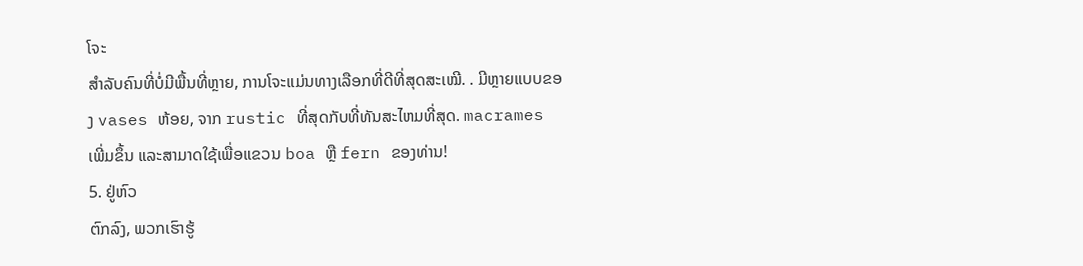ໂຈະ
ສຳລັບຄົນທີ່ບໍ່ມີພື້ນທີ່ຫຼາຍ, ການໂຈະແມ່ນທາງເລືອກທີ່ດີທີ່ສຸດສະເໝີ. . ມີຫຼາຍແບບຂອງ vases ຫ້ອຍ, ຈາກ rustic ທີ່ສຸດກັບທີ່ທັນສະໄຫມທີ່ສຸດ. macrames ເພີ່ມຂຶ້ນ ແລະສາມາດໃຊ້ເພື່ອແຂວນ boa ຫຼື fern ຂອງທ່ານ!
5. ຢູ່ຫົວ
ຕົກລົງ, ພວກເຮົາຮູ້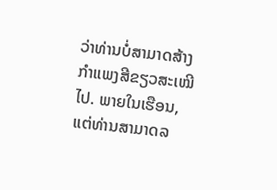ວ່າທ່ານບໍ່ສາມາດສ້າງກຳແພງສີຂຽວສະເໝີໄປ. ພາຍໃນເຮືອນ, ແຕ່ທ່ານສາມາດລ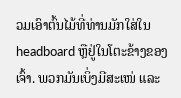ວມເອົາຕົ້ນໄມ້ທີ່ທ່ານມັກໃສ່ໃນ headboard ຫຼືຢູ່ໃນໂຕະຂ້າງຂອງເຈົ້າ. ພວກມັນເບິ່ງມີສະເໜ່ ແລະ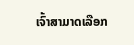ເຈົ້າສາມາດເລືອກ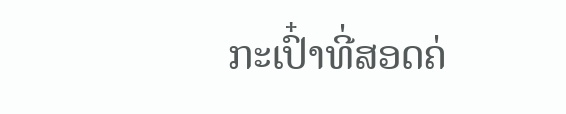ກະເປົ໋າທີ່ສອດຄ່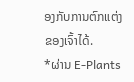ອງກັບການຕົກແຕ່ງຂອງເຈົ້າໄດ້.
*ຜ່ານ E-Plants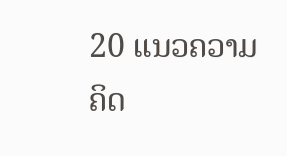20 ແນວຄວາມຄິດ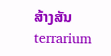ສ້າງສັນ terrarium